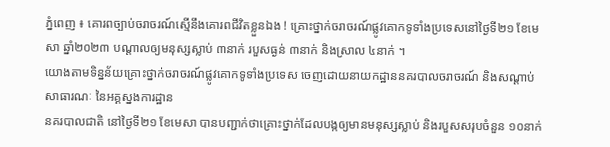ភ្នំពេញ ៖ គោរពច្បាប់ចរាចរណ៍ស្មើនឹងគោរពជីវិតខ្លួនឯង ! គ្រោះថ្នាក់ចរាចរណ៍ផ្លូវគោកទូទាំងប្រទេសនៅថ្ងៃទី២១ ខែមេសា ឆ្នាំ២០២៣ បណ្តាលឲ្យមនុស្សស្លាប់ ៣នាក់ របួសធ្ងន់ ៣នាក់ និងស្រាល ៤នាក់ ។
យោងតាមទិន្នន័យគ្រោះថ្នាក់ចរាចរណ៍ផ្លូវគោកទូទាំងប្រទេស ចេញដោយនាយកដ្ឋាននគរបាលចរាចរណ៍ និងសណ្តាប់សាធារណៈ នៃអគ្គស្នងការដ្ឋាន
នគរបាលជាតិ នៅថ្ងៃទី២១ ខែមេសា បានបញ្ជាក់ថាគ្រោះថ្នាក់ដែលបង្កឲ្យមានមនុស្សស្លាប់ និងរបួសសរុបចំនួន ១០នាក់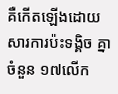គឺកើតឡើងដោយសារការប៉ះទង្គិច គ្នាចំនួន ១៧លើក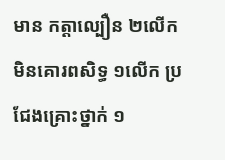មាន កត្តាល្បឿន ២លើក មិនគោរពសិទ្ធ ១លើក ប្រជែងគ្រោះថ្នាក់ ១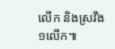លើក និងស្រវឹង ១លើក៕